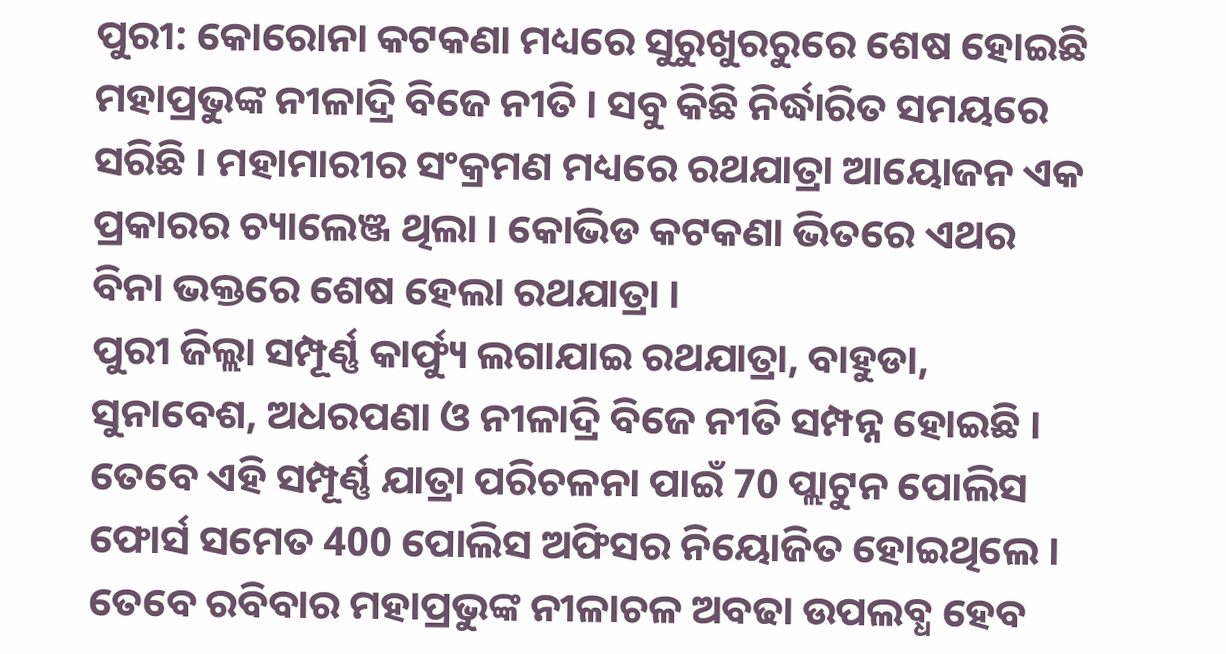ପୁରୀ: କୋରୋନା କଟକଣା ମଧ୍ୟରେ ସୁରୁଖୁରରୁରେ ଶେଷ ହୋଇଛି ମହାପ୍ରଭୁଙ୍କ ନୀଳାଦ୍ରି ବିଜେ ନୀତି । ସବୁ କିଛି ନିର୍ଦ୍ଧାରିତ ସମୟରେ ସରିଛି । ମହାମାରୀର ସଂକ୍ରମଣ ମଧ୍ୟରେ ରଥଯାତ୍ରା ଆୟୋଜନ ଏକ ପ୍ରକାରର ଚ୍ୟାଲେଞ୍ଜ ଥିଲା । କୋଭିଡ କଟକଣା ଭିତରେ ଏଥର ବିନା ଭକ୍ତରେ ଶେଷ ହେଲା ରଥଯାତ୍ରା ।
ପୁରୀ ଜିଲ୍ଲା ସମ୍ପୂର୍ଣ୍ଣ କାର୍ଫ୍ୟୁ ଲଗାଯାଇ ରଥଯାତ୍ରା, ବାହୁଡା, ସୁନାବେଶ, ଅଧରପଣା ଓ ନୀଳାଦ୍ରି ବିଜେ ନୀତି ସମ୍ପନ୍ନ ହୋଇଛି । ତେବେ ଏହି ସମ୍ପୂର୍ଣ୍ଣ ଯାତ୍ରା ପରିଚଳନା ପାଇଁ 70 ପ୍ଲାଟୁନ ପୋଲିସ ଫୋର୍ସ ସମେତ 400 ପୋଲିସ ଅଫିସର ନିୟୋଜିତ ହୋଇଥିଲେ । ତେବେ ରବିବାର ମହାପ୍ରଭୁଙ୍କ ନୀଳାଚଳ ଅବଢା ଉପଲବ୍ଧ ହେବ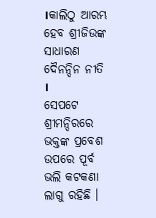।କାଲିଠୁ ଆରମ୍ଭ ହେବ ଶ୍ରୀଜିଉଙ୍କ ସାଧାରଣ ଦୈନନ୍ଦିନ ନୀତି ।
ସେପଟେ ଶ୍ରୀମନ୍ଦିରରେ ଭକ୍ତଙ୍କ ପ୍ରବେଶ ଉପରେ ପୂର୍ବ ଭଲି କଟକଣା ଲାଗୁ ରହିଛି ।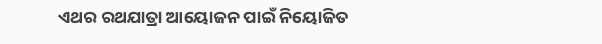ଏଥର ରଥଯାତ୍ରା ଆୟୋଜନ ପାଇଁ ନିୟୋଜିତ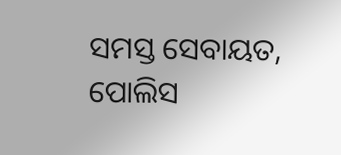ସମସ୍ତ ସେବାୟତ, ପୋଲିସ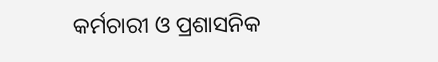କର୍ମଚାରୀ ଓ ପ୍ରଶାସନିକ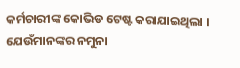କର୍ମଚାରୀଙ୍କ କୋଭିଡ ଟେଷ୍ଟ କରାଯାଇଥିଲା । ଯେଉଁମାନଙ୍କର ନମୁନା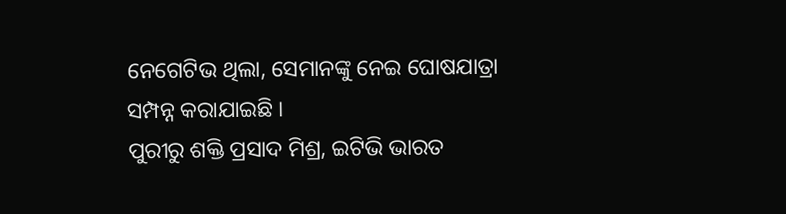ନେଗେଟିଭ ଥିଲା, ସେମାନଙ୍କୁ ନେଇ ଘୋଷଯାତ୍ରା ସମ୍ପନ୍ନ କରାଯାଇଛି ।
ପୁରୀରୁ ଶକ୍ତି ପ୍ରସାଦ ମିଶ୍ର, ଇଟିଭି ଭାରତ